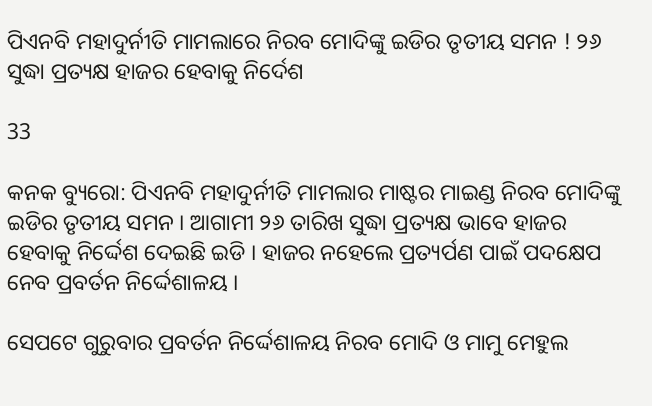ପିଏନବି ମହାଦୁର୍ନୀତି ମାମଲାରେ ନିରବ ମୋଦିଙ୍କୁ ଇଡିର ତୃତୀୟ ସମନ ! ୨୬ ସୁଦ୍ଧା ପ୍ରତ୍ୟକ୍ଷ ହାଜର ହେବାକୁ ନିର୍ଦେଶ

33

କନକ ବ୍ୟୁରୋ: ପିଏନବି ମହାଦୁର୍ନୀତି ମାମଲାର ମାଷ୍ଟର ମାଇଣ୍ଡ ନିରବ ମୋଦିଙ୍କୁ ଇଡିର ତୃତୀୟ ସମନ । ଆଗାମୀ ୨୬ ତାରିଖ ସୁଦ୍ଧା ପ୍ରତ୍ୟକ୍ଷ ଭାବେ ହାଜର ହେବାକୁ ନିର୍ଦ୍ଦେଶ ଦେଇଛି ଇଡି । ହାଜର ନହେଲେ ପ୍ରତ୍ୟର୍ପଣ ପାଇଁ ପଦକ୍ଷେପ ନେବ ପ୍ରବର୍ତନ ନିର୍ଦ୍ଦେଶାଳୟ ।

ସେପଟେ ଗୁରୁବାର ପ୍ରବର୍ତନ ନିର୍ଦ୍ଦେଶାଳୟ ନିରବ ମୋଦି ଓ ମାମୁ ମେହୁଲ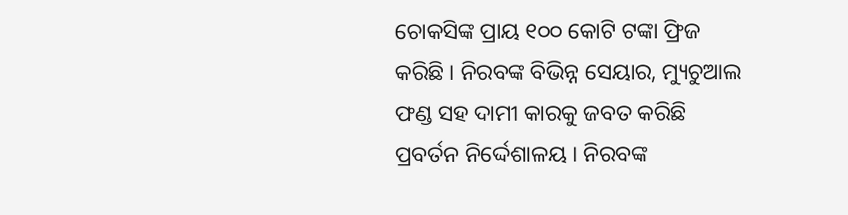ଚୋକସିଙ୍କ ପ୍ରାୟ ୧୦୦ କୋଟି ଟଙ୍କା ଫ୍ରିଜ କରିଛି । ନିରବଙ୍କ ବିଭିନ୍ନ ସେୟାର, ମ୍ୟୁଚୁଆଲ ଫଣ୍ଡ ସହ ଦାମୀ କାରକୁ ଜବତ କରିଛି ପ୍ରବର୍ତନ ନିର୍ଦ୍ଦେଶାଳୟ । ନିରବଙ୍କ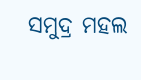ସମୁଦ୍ର ମହଲ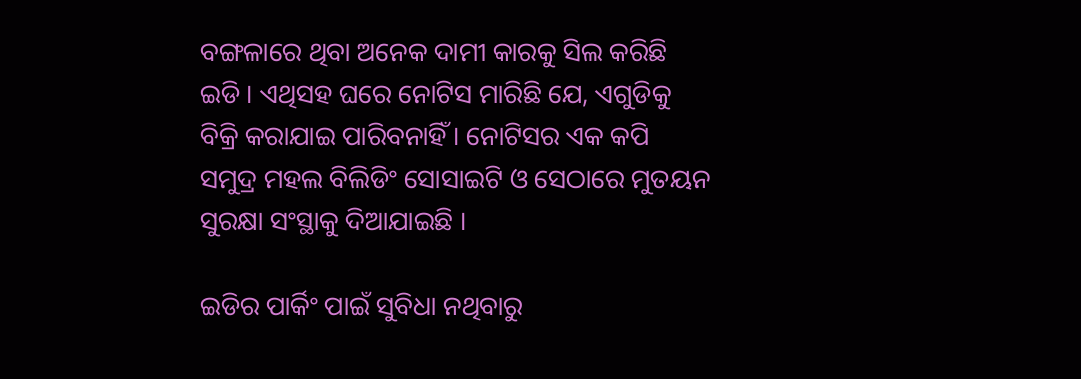ବଙ୍ଗଳାରେ ଥିବା ଅନେକ ଦାମୀ କାରକୁ ସିଲ କରିଛି ଇଡି । ଏଥିସହ ଘରେ ନୋଟିସ ମାରିଛି ଯେ, ଏଗୁଡିକୁ ବିକ୍ରି କରାଯାଇ ପାରିବନାହିଁ । ନୋଟିସର ଏକ କପି ସମୁଦ୍ର ମହଲ ବିଲିଡିଂ ସୋସାଇଟି ଓ ସେଠାରେ ମୁତୟନ ସୁରକ୍ଷା ସଂସ୍ଥାକୁ ଦିଆଯାଇଛି ।

ଇଡିର ପାର୍କିଂ ପାଇଁ ସୁବିଧା ନଥିବାରୁ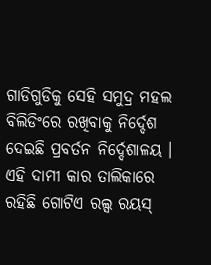ଗାଡିଗୁଡିକୁ ସେହି ସମୁଦ୍ର ମହଲ ବିଲିଡିଂରେ ରଖିବାକୁ ନିର୍ଦ୍ଦେଶ ଦେଇଛି ପ୍ରବର୍ତନ ନିର୍ଦ୍ଦେଶାଳୟ । ଏହି ଦାମୀ କାର ତାଲିକାରେ ରହିଛି ଗୋଟିଏ ରଲ୍ସ ରୟସ୍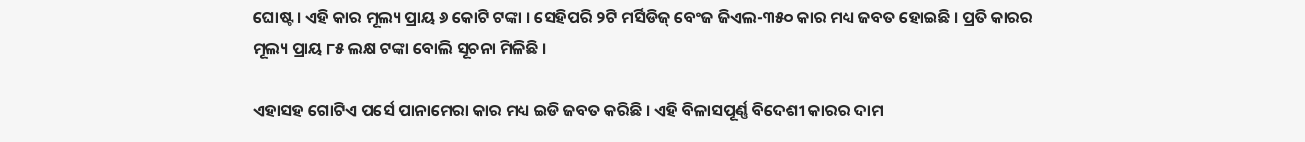ଘୋଷ୍ଟ । ଏହି କାର ମୂଲ୍ୟ ପ୍ରାୟ ୬ କୋଟି ଟଙ୍କା । ସେହିପରି ୨ଟି ମର୍ସିଡିଜ୍ ବେଂଜ ଜିଏଲ-୩୫୦ କାର ମଧ୍ୟ ଜବତ ହୋଇଛି । ପ୍ରତି କାରର ମୂଲ୍ୟ ପ୍ରାୟ ୮୫ ଲକ୍ଷ ଟଙ୍କା ବୋଲି ସୂଚନା ମିଳିଛି ।

ଏହାସହ ଗୋଟିଏ ପର୍ସେ ପାନାମେରା କାର ମଧ୍ୟ ଇଡି ଜବତ କରିଛି । ଏହି ବିଳାସପୂର୍ଣ୍ଣ ବିଦେଶୀ କାରର ଦାମ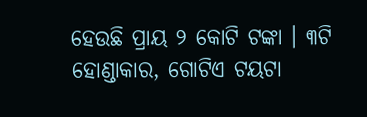ହେଉଛି ପ୍ରାୟ ୨ କୋଟି ଟଙ୍କା । ୩ଟି ହୋଣ୍ଡାକାର, ଗୋଟିଏ ଟୟଟା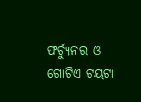ଫର୍ଚ୍ୟୁନର ଓ ଗୋଟିଏ ଟୟଟା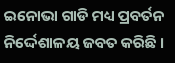ଇନୋଭା ଗାଡି ମଧ୍ୟ ପ୍ରବର୍ତନ ନିର୍ଦ୍ଦେଶାଳୟ ଜବତ କରିଛି ।